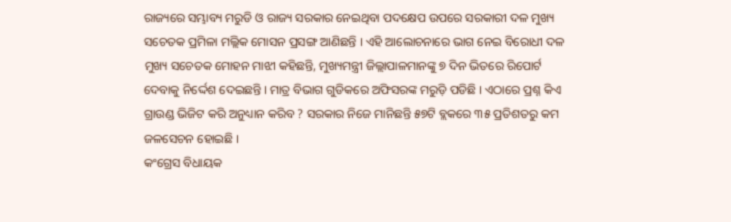ରାଜ୍ୟରେ ସମ୍ଭାବ୍ୟ ମରୁଡି ଓ ରାଜ୍ୟ ସରକାର ନେଇଥିବା ପଦକ୍ଷେପ ଉପରେ ସରକାରୀ ଦଳ ମୁଖ୍ୟ ସଚେତକ ପ୍ରମିଳା ମଲ୍ଲିକ ମୋସନ ପ୍ରସଙ୍ଗ ଆଣିଛନ୍ତି । ଏହି ଆଲୋଚନାରେ ଭାଗ ନେଇ ବିରୋଧୀ ଦଳ ମୁଖ୍ୟ ସଚେତକ ମୋହନ ମାଝୀ କହିଛନ୍ତି, ମୁଖ୍ୟମନ୍ତ୍ରୀ ଜିଲ୍ଲାପାଳମାନଙ୍କୁ ୭ ଦିନ ଭିତରେ ରିପୋର୍ଟ ଦେବାକୁ ନିର୍ଦ୍ଦେଶ ଦେଇଛନ୍ତି । ମାତ୍ର ବିଭାଗ ଗୁଡିକରେ ଅଫିସରଙ୍କ ମରୁଡ଼ି ପଡିଛି । ଏଠାରେ ପ୍ରଶ୍ନ କିଏ ଗ୍ରାଉଣ୍ଡ ଭିଜିଟ କରି ଅନୁଧ୍ୟାନ କରିବ ? ସରକାର ନିଜେ ମାନିଛନ୍ତି ୫୭ଟି ବ୍ଲକରେ ୩୫ ପ୍ରତିଶତରୁ କମ ଜଳସେଚନ ହୋଇଛି ।
କଂଗ୍ରେସ ବିଧାୟକ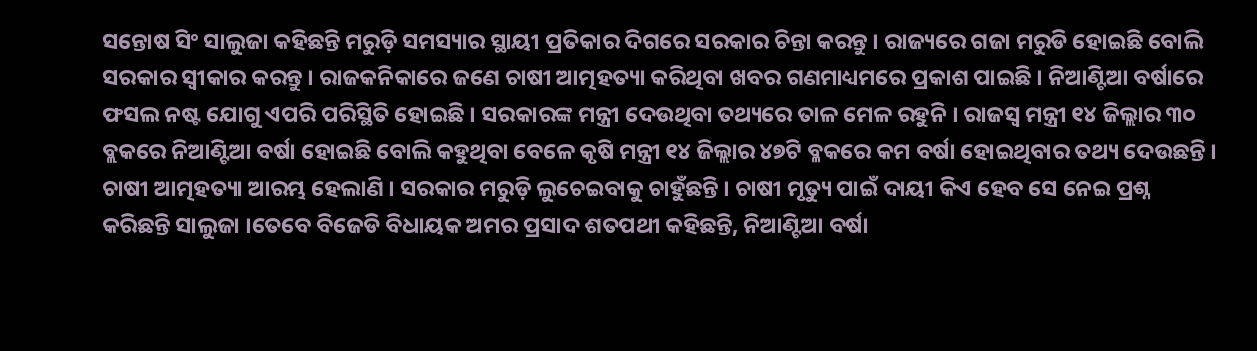ସନ୍ତୋଷ ସିଂ ସାଲୁଜା କହିଛନ୍ତି ମରୁଡ଼ି ସମସ୍ୟାର ସ୍ଥାୟୀ ପ୍ରତିକାର ଦିଗରେ ସରକାର ଚିନ୍ତା କରନ୍ତୁ । ରାଜ୍ୟରେ ଗଜା ମରୁଡି ହୋଇଛି ବୋଲି ସରକାର ସ୍ୱୀକାର କରନ୍ତୁ । ରାଜକନିକାରେ ଜଣେ ଚାଷୀ ଆତ୍ମହତ୍ୟା କରିଥିବା ଖବର ଗଣମାଧ୍ୟମରେ ପ୍ରକାଶ ପାଇଛି । ନିଆଣ୍ଟିଆ ବର୍ଷାରେ ଫସଲ ନଷ୍ଟ ଯୋଗୁ ଏପରି ପରିସ୍ଥିତି ହୋଇଛି । ସରକାରଙ୍କ ମନ୍ତ୍ରୀ ଦେଉଥିବା ତଥ୍ୟରେ ତାଳ ମେଳ ରହୁନି । ରାଜସ୍ୱ ମନ୍ତ୍ରୀ ୧୪ ଜିଲ୍ଲାର ୩୦ ବ୍ଲକରେ ନିଆଣ୍ଟିଆ ବର୍ଷା ହୋଇଛି ବୋଲି କହୁଥିବା ବେଳେ କୃଷି ମନ୍ତ୍ରୀ ୧୪ ଜିଲ୍ଲାର ୪୭ଟି ବ୍ଳକରେ କମ ବର୍ଷା ହୋଇଥିବାର ତଥ୍ୟ ଦେଉଛନ୍ତି । ଚାଷୀ ଆତ୍ମହତ୍ୟା ଆରମ୍ଭ ହେଲାଣି । ସରକାର ମରୁଡ଼ି ଲୁଚେଇବାକୁ ଚାହୁଁଛନ୍ତି । ଚାଷୀ ମୃତ୍ୟୁ ପାଇଁ ଦାୟୀ କିଏ ହେବ ସେ ନେଇ ପ୍ରଶ୍ନ କରିଛନ୍ତି ସାଲୁଜା ।ତେବେ ବିଜେଡି ବିଧାୟକ ଅମର ପ୍ରସାଦ ଶତପଥୀ କହିଛନ୍ତି, ନିଆଣ୍ଟିଆ ବର୍ଷା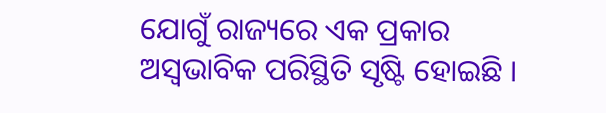ଯୋଗୁଁ ରାଜ୍ୟରେ ଏକ ପ୍ରକାର ଅସ୍ବଭାବିକ ପରିସ୍ଥିତି ସୃଷ୍ଟି ହୋଇଛି ।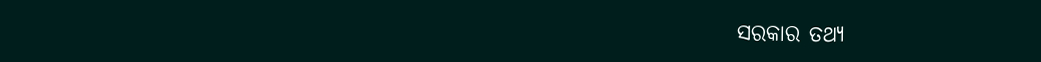ସରକାର ତଥ୍ୟ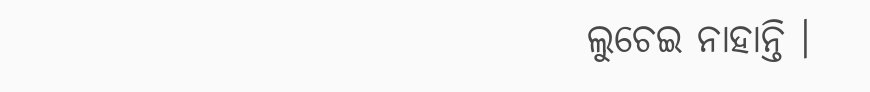ଲୁଚେଇ ନାହାନ୍ତି ।